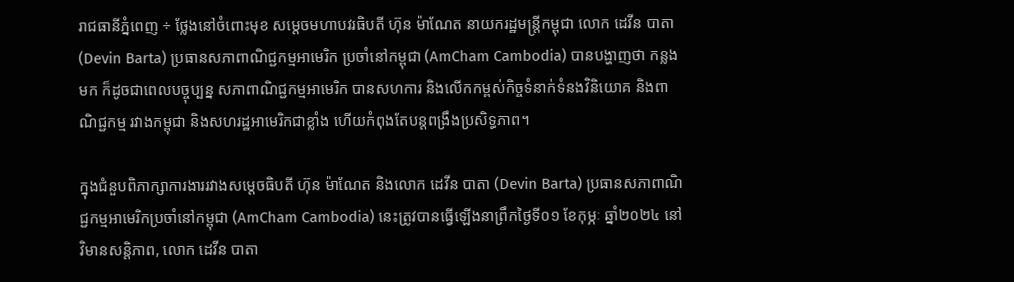រាជធានីភ្នំពេញ ÷ ថ្លែងនៅចំពោះមុខ សម្ដេចមហាបវរធិបតី ហ៊ុន ម៉ាណែត នាយករដ្ឋមន្ត្រីកម្ពុជា លោក ដេវីន បាតា (Devin Barta) ប្រធានសភាពាណិជ្ជកម្មអាមេរិក ប្រចាំនៅកម្ពុជា (AmCham Cambodia) បានបង្ហាញថា កន្លងមក ក៏ដូចជាពេលបច្ចុប្បន្ន សភាពាណិជ្ជកម្មអាមេរិក បានសហការ និងលើកកម្ពស់កិច្ចទំនាក់ទំនងវិនិយោគ និងពាណិជ្ជកម្ម រវាងកម្ពុជា និងសហរដ្ឋអាមេរិកជាខ្លាំង ហើយកំពុងតែបន្តពង្រឹងប្រសិទ្ធភាព។

ក្នុងជំនួបពិភាក្សាការងាររវាងសម្តេចធិបតី ហ៊ុន ម៉ាណែត និងលោក ដេវីន បាតា (Devin Barta) ប្រធានសភាពាណិជ្ជកម្មអាមេរិកប្រចាំនៅកម្ពុជា (AmCham Cambodia) នេះត្រូវបានធ្វើឡើងនាព្រឹកថ្ងៃទី០១ ខែកុម្ភៈ ឆ្នាំ២០២៤ នៅវិមានសន្តិភាព, លោក ដេវីន បាតា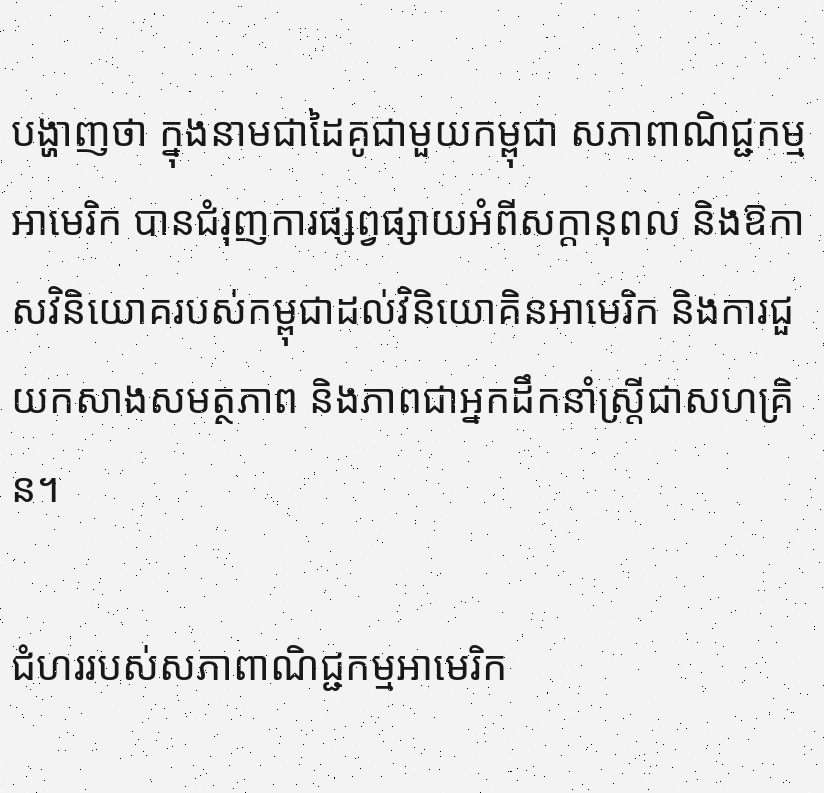បង្ហាញថា ក្នុងនាមជាដៃគូជាមួយកម្ពុជា សភាពាណិជ្ជកម្មអាមេរិក បានជំរុញការផ្សព្វផ្សាយអំពីសក្តានុពល និងឱកាសវិនិយោគរបស់កម្ពុជាដល់វិនិយោគិនអាមេរិក និងការជួយកសាងសមត្ថភាព និងភាពជាអ្នកដឹកនាំស្ត្រីជាសហគ្រិន។

ជំហររបស់សភាពាណិជ្ជកម្មអាមេរិក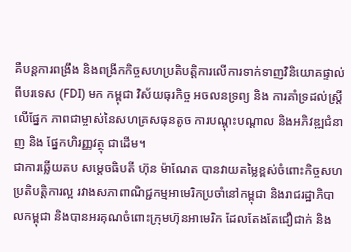គឺបន្តការពង្រឹង និងពង្រីកកិច្ចសហប្រតិបត្តិការលើការទាក់ទាញវិនិយោគផ្ទាល់ពីបរទេស (FDI) មក កម្ពុជា វិស័យធុរកិច្ច អចលនទ្រព្យ និង ការគាំទ្រដល់ស្រ្តី លើផ្នែក ភាពជាម្ចាស់នៃសហគ្រសធុនតូច ការបណ្តុះបណ្តាល និងអភិវឌ្ឍជំនាញ និង ផ្នែកហិរញ្ញវត្ថុ ជាដើម។
ជាការឆ្លើយតប សម្តេចធិបតី ហ៊ុន ម៉ាណែត បានវាយតម្លៃខ្ពស់ចំពោះកិច្ចសហប្រតិបត្តិការល្អ រវាងសភាពាណិជ្ជកម្មអាមេរិកប្រចាំនៅកម្ពុជា និងរាជរដ្ឋាភិបាលកម្ពុជា និងបានអរគុណចំពោះក្រុមហ៊ុនអាមេរិក ដែលតែងតែជឿជាក់ និង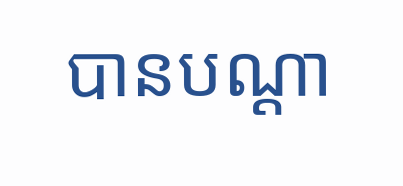បានបណ្ដា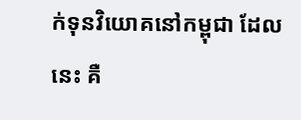ក់ទុនវិយោគនៅកម្ពុជា ដែលនេះ គឺ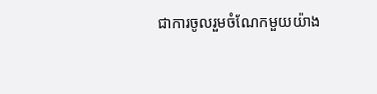ជាការចូលរួមចំណែកមួយយ៉ាង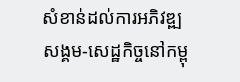សំខាន់ដល់ការអភិវឌ្ឍសង្គម-សេដ្ឋកិច្ចនៅកម្ពុ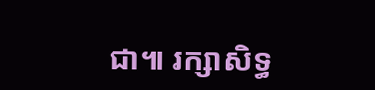ជា៕ រក្សាសិទ្ធ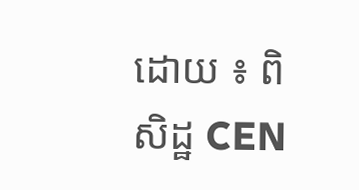ដោយ ៖ ពិសិដ្ឋ CEN